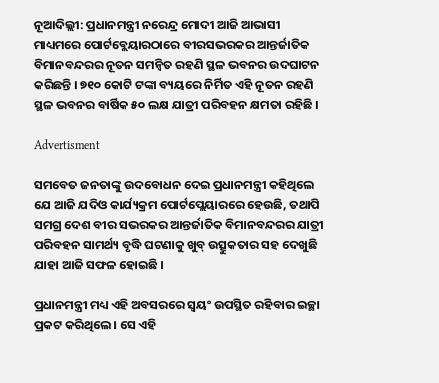ନୂଆଦିଲ୍ଲୀ: ପ୍ରଧାନମନ୍ତ୍ରୀ ନରେନ୍ଦ୍ର ମୋଦୀ ଆଜି ଆଭାସୀ ମାଧ୍ୟମରେ ପୋର୍ଟବ୍ଲେୟାରଠାରେ ବୀରସଭରକର ଆନ୍ତର୍ଜାତିକ ବିମାନବନ୍ଦରର ନୂତନ ସମନ୍ୱିତ ରହଣି ସ୍ଥଳ ଭବନର ଉଦଘାଟନ କରିଛନ୍ତି । ୭୧୦ କୋଟି ଟଙ୍କା ବ୍ୟୟରେ ନିର୍ମିତ ଏହି ନୂତନ ରହଣି ସ୍ଥଳ ଭବନର ବାର୍ଷିକ ୫୦ ଲକ୍ଷ ଯାତ୍ରୀ ପରିବହନ କ୍ଷମତା ରହିଛି ।

Advertisment

ସମବେତ ଜନତାଙ୍କୁ ଉଦବୋଧନ ଦେଇ ପ୍ରଧାନମନ୍ତ୍ରୀ କହିଥିଲେ ଯେ ଆଜି ଯଦିଓ କାର୍ଯ୍ୟକ୍ରମ ପୋର୍ଟପ୍ଲେୟାରରେ ହେଉଛି, ତଥାପି ସମଗ୍ର ଦେଶ ବୀର ସଭରକର ଆନ୍ତର୍ଜାତିକ ବିମାନବନ୍ଦରର ଯାତ୍ରୀ ପରିବହନ ସାମର୍ଥ୍ୟ ବୃଦ୍ଧି ଘଟଣାକୁ ଖୁବ୍ ଉତ୍ସୁକତାର ସହ ଦେଖୁଛି ଯାହା ଆଜି ସଫଳ ହୋଇଛି ।

ପ୍ରଧାନମନ୍ତ୍ରୀ ମଧ୍ୟ ଏହି ଅବସରରେ ସ୍ୱୟଂ ଉପସ୍ଥିତ ରହିବାର ଇଚ୍ଛା ପ୍ରକଟ କରିଥିଲେ । ସେ ଏହି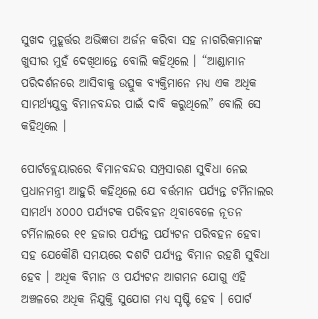ସୁଖଦ ମୁହୂର୍ତ୍ତର ଅଭିଜ୍ଞତା ଅର୍ଜନ କରିବା ସହ ନାଗରିକମାନଙ୍କ ଖୁସୀର ମୁହଁ ଦେଖିଥାନ୍ତେ ବୋଲି କହିଥିଲେ । “ଆଣ୍ଡାମାନ ପରିଦର୍ଶନରେ ଆସିବାକୁ ଉତ୍ସୁକ ବ୍ୟକ୍ତିମାନେ ମଧ୍ୟ ଏକ ଅଧିକ ସାମର୍ଥ୍ୟଯୁକ୍ତ ବିମାନବନ୍ଦର ପାଇଁ ଦାବି କରୁଥିଲେ” ବୋଲି ସେ କହିଥିଲେ ।

ପୋର୍ଟବ୍ଲେୟାରରେ ବିମାନବନ୍ଦର ସମ୍ପ୍ରସାରଣ ସୁବିଧା ନେଇ ପ୍ରଧାନମନ୍ତ୍ରୀ ଆହୁରି କହିଥିଲେ ଯେ ବର୍ତ୍ତମାନ ପର୍ଯ୍ୟନ୍ତ ଟର୍ମିନାଲର ସାମର୍ଥ୍ୟ ୪୦୦୦ ପର୍ଯ୍ୟଟକ ପରିବହନ ଥିବାବେଳେ ନୂତନ ଟର୍ମିନାଲରେ ୧୧ ହଜାର ପର୍ଯ୍ୟନ୍ତ ପର୍ଯ୍ୟଟନ ପରିବହନ ହେବା ସହ ଯେକୌଣି ସମୟରେ ଦଶଟି ପର୍ଯ୍ୟନ୍ତ ବିମାନ ରହଣି ସୁବିଧା ହେବ । ଅଧିକ ବିମାନ ଓ ପର୍ଯ୍ୟଟନ ଆଗମନ ଯୋଗୁ ଏହି ଅଞ୍ଚଳରେ ଅଧିକ ନିଯୁକ୍ତି ସୁଯୋଗ ମଧ୍ୟ ସୃଷ୍ଟି ହେବ । ପୋର୍ଟ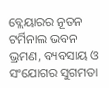ବ୍ଲେୟାରର ନୂତନ ଟର୍ମିନାଲ ଭବନ ଭ୍ରମଣ, ବ୍ୟବସାୟ ଓ ସଂଯୋଗର ସୁଗମତା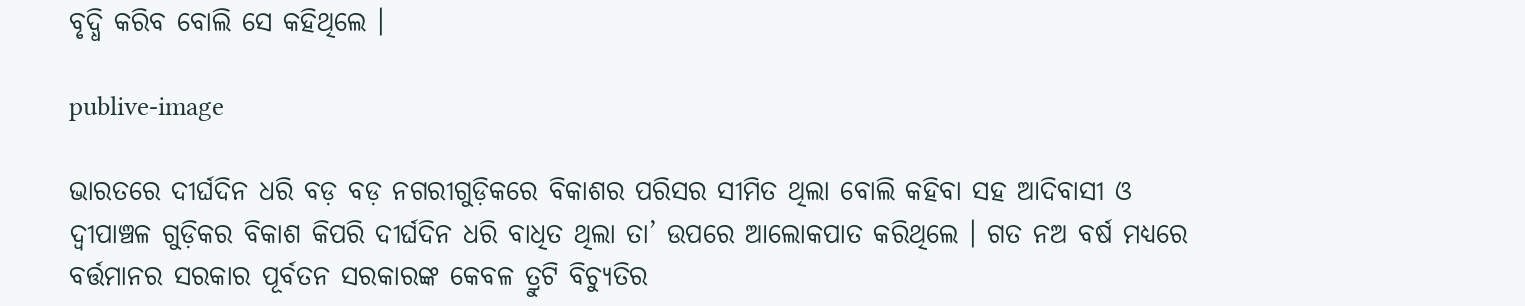ବୃଦ୍ଧି କରିବ ବୋଲି ସେ କହିଥିଲେ ।

publive-image

ଭାରତରେ ଦୀର୍ଘଦିନ ଧରି ବଡ଼ ବଡ଼ ନଗରୀଗୁଡ଼ିକରେ ବିକାଶର ପରିସର ସୀମିତ ଥିଲା ବୋଲି କହିବା ସହ ଆଦିବାସୀ ଓ ଦ୍ୱୀପାଞ୍ଚଳ ଗୁଡ଼ିକର ବିକାଶ କିପରି ଦୀର୍ଘଦିନ ଧରି ବାଧିତ ଥିଲା ତା’ ଉପରେ ଆଲୋକପାତ କରିଥିଲେ । ଗତ ନଅ ବର୍ଷ ମଧ୍ୟରେ ବର୍ତ୍ତମାନର ସରକାର ପୂର୍ବତନ ସରକାରଙ୍କ କେବଳ ତ୍ରୁଟି ବିଚ୍ୟୁତିର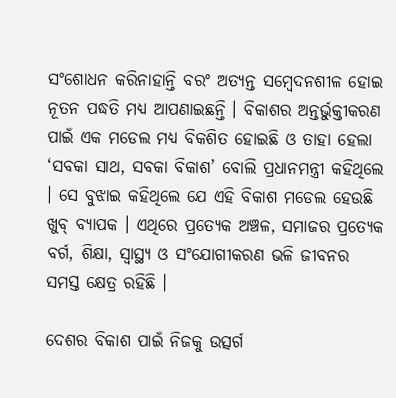ସଂଶୋଧନ କରିନାହାନ୍ତି ବରଂ ଅତ୍ୟନ୍ତ ସମ୍ବେଦନଶୀଳ ହୋଇ ନୂତନ ପଦ୍ଧତି ମଧ୍ୟ ଆପଣାଇଛନ୍ତି । ବିକାଶର ଅନ୍ତର୍ଭୁକ୍ତୀକରଣ ପାଇଁ ଏକ ମଡେଲ ମଧ୍ୟ ବିକଶିତ ହୋଇଛି ଓ ତାହା ହେଲା ‘ସବକା ସାଥ, ସବକା ବିକାଶ’ ବୋଲି ପ୍ରଧାନମନ୍ତ୍ରୀ କହିଥିଲେ । ସେ ବୁଝାଇ କହିଥିଲେ ଯେ ଏହି ବିକାଶ ମଡେଲ ହେଉଛି ଖୁବ୍ ବ୍ୟାପକ । ଏଥିରେ ପ୍ରତ୍ୟେକ ଅଞ୍ଚଳ, ସମାଜର ପ୍ରତ୍ୟେକ ବର୍ଗ, ଶିକ୍ଷା, ସ୍ୱାସ୍ଥ୍ୟ ଓ ସଂଯୋଗୀକରଣ ଭଳି ଜୀବନର ସମସ୍ତ କ୍ଷେତ୍ର ରହିଛି ।

ଦେଶର ବିକାଶ ପାଇଁ ନିଜକୁ ଉତ୍ସର୍ଗ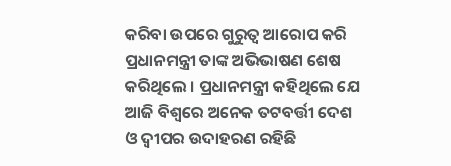କରିବା ଉପରେ ଗୁରୁତ୍ୱ ଆରୋପ କରି ପ୍ରଧାନମନ୍ତ୍ରୀ ତାଙ୍କ ଅଭିଭାଷଣ ଶେଷ କରିଥିଲେ । ପ୍ରଧାନମନ୍ତ୍ରୀ କହିଥିଲେ ଯେ ଆଜି ବିଶ୍ୱରେ ଅନେକ ତଟବର୍ତ୍ତୀ ଦେଶ ଓ ଦ୍ୱୀପର ଉଦାହରଣ ରହିଛି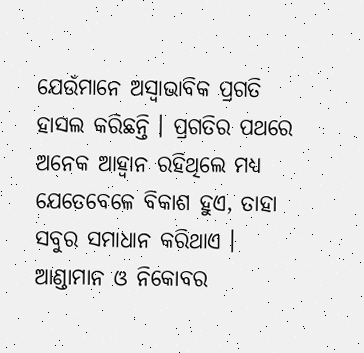ଯେଉଁମାନେ ଅସ୍ୱାଭାବିକ ପ୍ରଗତି ହାସଲ କରିଛନ୍ତି । ପ୍ରଗତିର ପଥରେ ଅନେକ ଆହ୍ୱାନ ରହିଥିଲେ ମଧ୍ୟ ଯେତେବେଳେ ବିକାଶ ହୁଏ, ତାହା ସବୁର ସମାଧାନ କରିଥାଏ । ଆଣ୍ଡାମାନ ଓ ନିକୋବର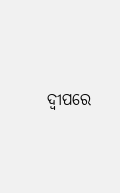ଦ୍ୱୀପରେ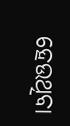ହେଉଥିବା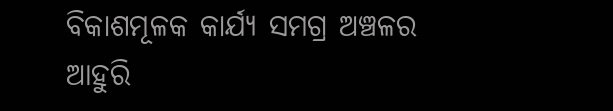ବିକାଶମୂଳକ କାର୍ଯ୍ୟ ସମଗ୍ର ଅଞ୍ଚଳର ଆହୁରି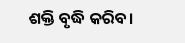ଶକ୍ତି ବୃଦ୍ଧି କରିବ।